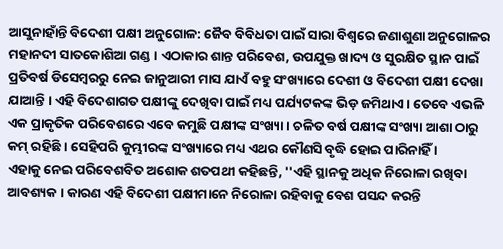ଆସୁନାହାଁନ୍ତି ବିଦେଶୀ ପକ୍ଷୀ ଅନୁଗୋଳ: ଜୈବ ବିବିଧତା ପାଇଁ ସାରା ବିଶ୍ୱରେ ଜଣାଶୁଣା ଅନୁଗୋଳର ମହାନଦୀ ସାତକୋଶିଆ ଗଣ୍ଡ । ଏଠାକାର ଶାନ୍ତ ପରିବେଶ, ଉପଯୁକ୍ତ ଖାଦ୍ୟ ଓ ସୁରକ୍ଷିତ ସ୍ଥାନ ପାଇଁ ପ୍ରତିବର୍ଷ ଡିସେମ୍ବରରୁ ନେଇ ଜାନୁଆରୀ ମାସ ଯାଏଁ ବହୁ ସଂଖ୍ୟାରେ ଦେଶୀ ଓ ବିଦେଶୀ ପକ୍ଷୀ ଦେଖା ଯାଆନ୍ତି । ଏହି ବିଦେଶାଗତ ପକ୍ଷୀଙ୍କୁ ଦେଖିବା ପାଇଁ ମଧ୍ୟ ପର୍ଯ୍ୟଟକଙ୍କ ଭିଡ଼ ଜମିଥାଏ । ତେବେ ଏଭଳି ଏକ ପ୍ରାକୃତିକ ପରିବେଶରେ ଏବେ କମୁଛି ପକ୍ଷୀଙ୍କ ସଂଖ୍ୟା । ଚଳିତ ବର୍ଷ ପକ୍ଷୀଙ୍କ ସଂଖ୍ୟା ଆଶା ଠାରୁ କମ୍ ରହିଛି । ସେହିପରି କୁମ୍ଭୀରଙ୍କ ସଂଖ୍ୟାରେ ମଧ୍ୟ ଏଥର କୌଣସି ବୃଦ୍ଧି ହୋଇ ପାରିନାହିଁ ।
ଏହାକୁ ନେଇ ପରିବେଶବିତ ଅଶୋକ ଶତପଥୀ କହିଛନ୍ତି, ''ଏହି ସ୍ଥାନକୁ ଅଧିକ ନିରୋଳା ରଖିବା ଆବଶ୍ୟକ । କାରଣ ଏହି ବିଦେଶୀ ପକ୍ଷୀମାନେ ନିରୋଳା ରହିବାକୁ ବେଶ ପସନ୍ଦ କରନ୍ତି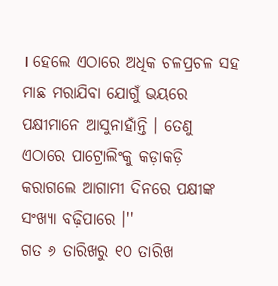। ହେଲେ ଏଠାରେ ଅଧିକ ଚଳପ୍ରଚଳ ସହ ମାଛ ମରାଯିବା ଯୋଗୁଁ ଭୟରେ ପକ୍ଷୀମାନେ ଆସୁନାହାଁନ୍ତି । ତେଣୁ ଏଠାରେ ପାଟ୍ରୋଲିଂକୁ କଡ଼ାକଡ଼ି କରାଗଲେ ଆଗାମୀ ଦିନରେ ପକ୍ଷୀଙ୍କ ସଂଖ୍ୟା ବଢ଼ିପାରେ ।''
ଗତ ୬ ତାରିଖରୁ ୧୦ ତାରିଖ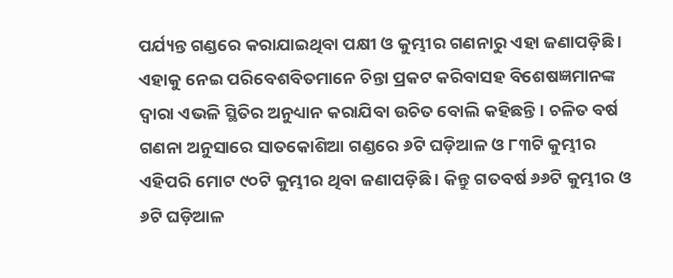ପର୍ଯ୍ୟନ୍ତ ଗଣ୍ଡରେ କରାଯାଇଥିବା ପକ୍ଷୀ ଓ କୁମ୍ଭୀର ଗଣନାରୁ ଏହା ଜଣାପଡ଼ିଛି । ଏହାକୁ ନେଇ ପରିବେଶବିତମାନେ ଚିନ୍ତା ପ୍ରକଟ କରିବାସହ ବିଶେଷଜ୍ଞମାନଙ୍କ ଦ୍ଵାରା ଏଭଳି ସ୍ଥିତିର ଅନୁଧ୍ୟାନ କରାଯିବା ଉଚିତ ବୋଲି କହିଛନ୍ତି । ଚଳିତ ବର୍ଷ ଗଣନା ଅନୁସାରେ ସାତକୋଶିଆ ଗଣ୍ଡରେ ୬ଟି ଘଡ଼ିଆଳ ଓ ୮୩ଟି କୁମ୍ଭୀର ଏହିପରି ମୋଟ ୯୦ଟି କୁମ୍ଭୀର ଥିବା ଜଣାପଡ଼ିଛି । କିନ୍ତୁ ଗତବର୍ଷ ୬୬ଟି କୁମ୍ଭୀର ଓ ୬ଟି ଘଡ଼ିଆଳ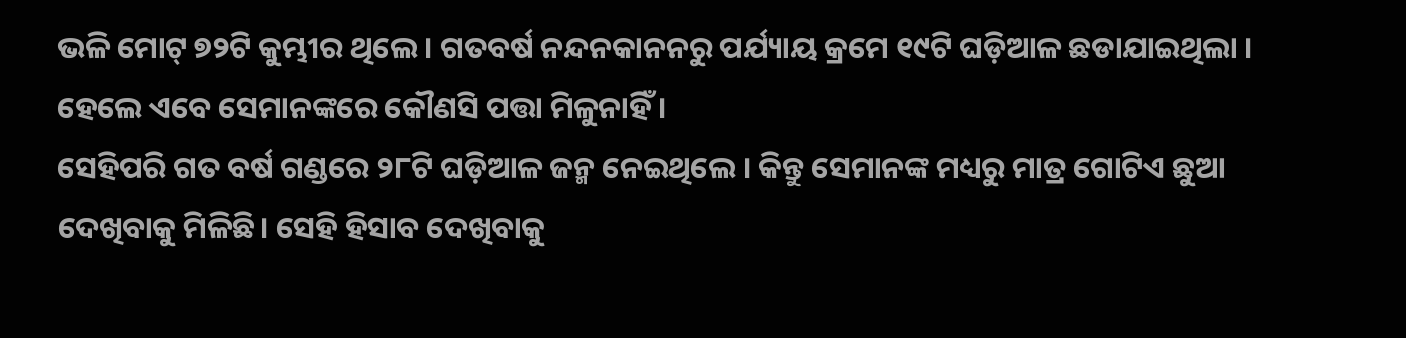ଭଳି ମୋଟ୍ ୭୨ଟି କୁମ୍ଭୀର ଥିଲେ । ଗତବର୍ଷ ନନ୍ଦନକାନନରୁ ପର୍ଯ୍ୟାୟ କ୍ରମେ ୧୯ଟି ଘଡ଼ିଆଳ ଛଡାଯାଇଥିଲା । ହେଲେ ଏବେ ସେମାନଙ୍କରେ କୌଣସି ପତ୍ତା ମିଳୁନାହିଁ ।
ସେହିପରି ଗତ ବର୍ଷ ଗଣ୍ଡରେ ୨୮ଟି ଘଡ଼ିଆଳ ଜନ୍ମ ନେଇଥିଲେ । କିନ୍ତୁ ସେମାନଙ୍କ ମଧ୍ୟରୁ ମାତ୍ର ଗୋଟିଏ ଛୁଆ ଦେଖିବାକୁ ମିଳିଛି। ସେହି ହିସାବ ଦେଖିବାକୁ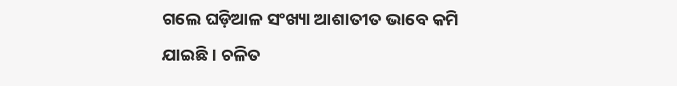ଗଲେ ଘଡ଼ିଆଳ ସଂଖ୍ୟା ଆଶାତୀତ ଭାବେ କମି ଯାଇଛି । ଚଳିତ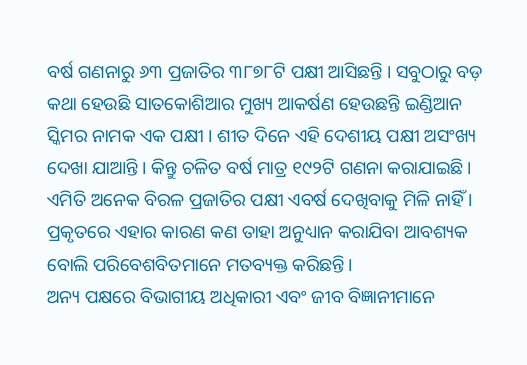ବର୍ଷ ଗଣନାରୁ ୬୩ ପ୍ରଜାତିର ୩୮୭୮ଟି ପକ୍ଷୀ ଆସିଛନ୍ତି । ସବୁଠାରୁ ବଡ଼ କଥା ହେଉଛି ସାତକୋଶିଆର ମୁଖ୍ୟ ଆକର୍ଷଣ ହେଉଛନ୍ତି ଇଣ୍ଡିଆନ ସ୍କିମର ନାମକ ଏକ ପକ୍ଷୀ । ଶୀତ ଦିନେ ଏହି ଦେଶୀୟ ପକ୍ଷୀ ଅସଂଖ୍ୟ ଦେଖା ଯାଆନ୍ତି । କିନ୍ତୁ ଚଳିତ ବର୍ଷ ମାତ୍ର ୧୯୨ଟି ଗଣନା କରାଯାଇଛି । ଏମିତି ଅନେକ ବିରଳ ପ୍ରଜାତିର ପକ୍ଷୀ ଏବର୍ଷ ଦେଖିବାକୁ ମିଳି ନାହିଁ । ପ୍ରକୃତରେ ଏହାର କାରଣ କଣ ତାହା ଅନୁଧ୍ୟାନ କରାଯିବା ଆବଶ୍ୟକ ବୋଲି ପରିବେଶବିତମାନେ ମତବ୍ୟକ୍ତ କରିଛନ୍ତି।
ଅନ୍ୟ ପକ୍ଷରେ ବିଭାଗୀୟ ଅଧିକାରୀ ଏବଂ ଜୀବ ବିଜ୍ଞାନୀମାନେ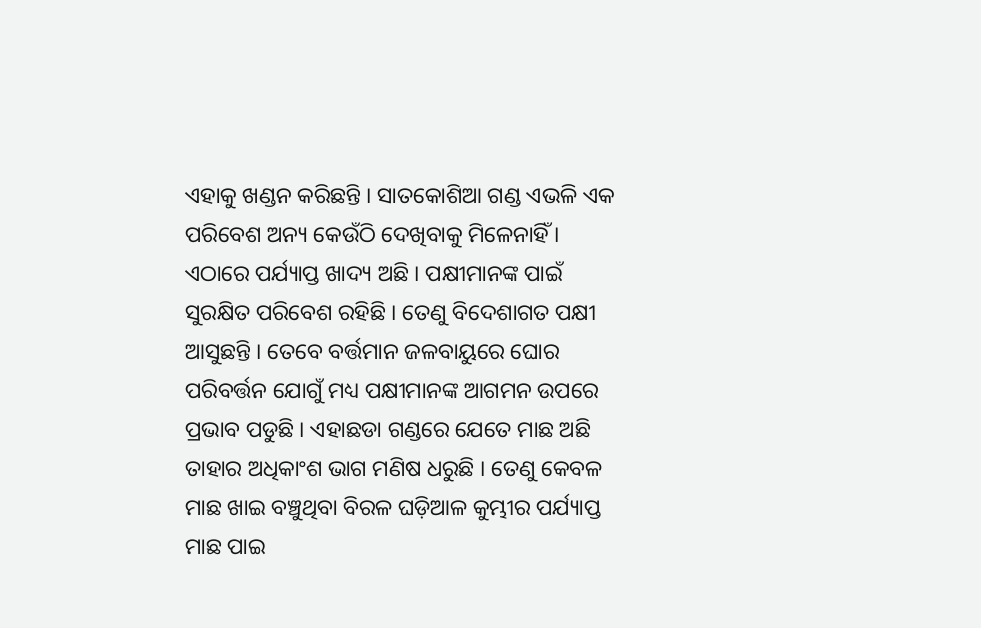ଏହାକୁ ଖଣ୍ଡନ କରିଛନ୍ତି । ସାତକୋଶିଆ ଗଣ୍ଡ ଏଭଳି ଏକ ପରିବେଶ ଅନ୍ୟ କେଉଁଠି ଦେଖିବାକୁ ମିଳେନାହିଁ । ଏଠାରେ ପର୍ଯ୍ୟାପ୍ତ ଖାଦ୍ୟ ଅଛି । ପକ୍ଷୀମାନଙ୍କ ପାଇଁ ସୁରକ୍ଷିତ ପରିବେଶ ରହିଛି । ତେଣୁ ବିଦେଶାଗତ ପକ୍ଷୀ ଆସୁଛନ୍ତି । ତେବେ ବର୍ତ୍ତମାନ ଜଳବାୟୁରେ ଘୋର ପରିବର୍ତ୍ତନ ଯୋଗୁଁ ମଧ୍ୟ ପକ୍ଷୀମାନଙ୍କ ଆଗମନ ଉପରେ ପ୍ରଭାବ ପଡୁଛି । ଏହାଛଡା ଗଣ୍ଡରେ ଯେତେ ମାଛ ଅଛି ତାହାର ଅଧିକାଂଶ ଭାଗ ମଣିଷ ଧରୁଛି । ତେଣୁ କେବଳ ମାଛ ଖାଇ ବଞ୍ଚୁଥିବା ବିରଳ ଘଡ଼ିଆଳ କୁମ୍ଭୀର ପର୍ଯ୍ୟାପ୍ତ ମାଛ ପାଇ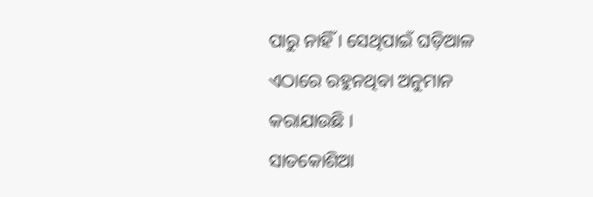ପାରୁ ନାହିଁ । ସେଥିପାଇଁ ଘଡ଼ିଆଳ ଏଠାରେ ରହୁନଥିବା ଅନୁମାନ କରାଯାଉଛି ।
ସାତକୋଶିଆ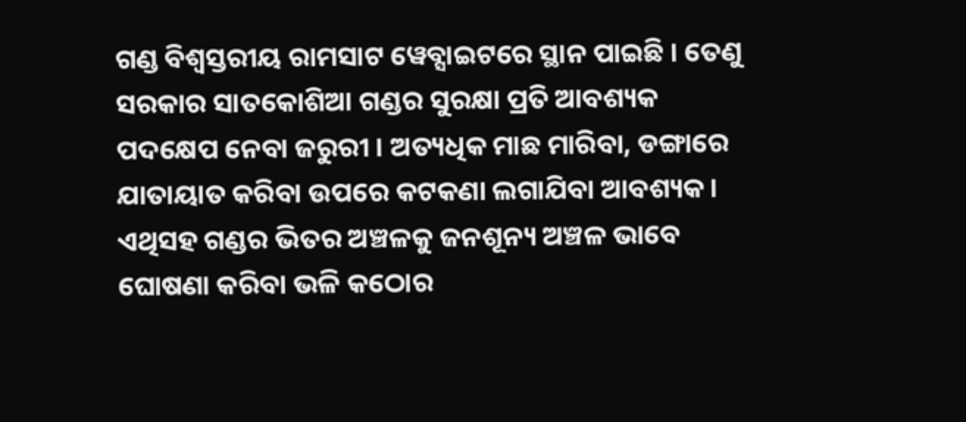ଗଣ୍ଡ ବିଶ୍ବସ୍ତରୀୟ ରାମସାଟ ୱେବ୍ସାଇଟରେ ସ୍ଥାନ ପାଇଛି । ତେଣୁ ସରକାର ସାତକୋଶିଆ ଗଣ୍ଡର ସୁରକ୍ଷା ପ୍ରତି ଆବଶ୍ୟକ ପଦକ୍ଷେପ ନେବା ଜରୁରୀ । ଅତ୍ୟଧିକ ମାଛ ମାରିବା, ଡଙ୍ଗାରେ ଯାତାୟାତ କରିବା ଉପରେ କଟକଣା ଲଗାଯିବା ଆବଶ୍ୟକ । ଏଥିସହ ଗଣ୍ଡର ଭିତର ଅଞ୍ଚଳକୁ ଜନଶୂନ୍ୟ ଅଞ୍ଚଳ ଭାବେ ଘୋଷଣା କରିବା ଭଳି କଠୋର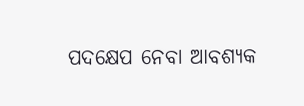ପଦକ୍ଷେପ ନେବା ଆବଶ୍ୟକ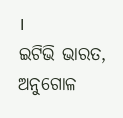।
ଇଟିଭି ଭାରତ, ଅନୁଗୋଳ